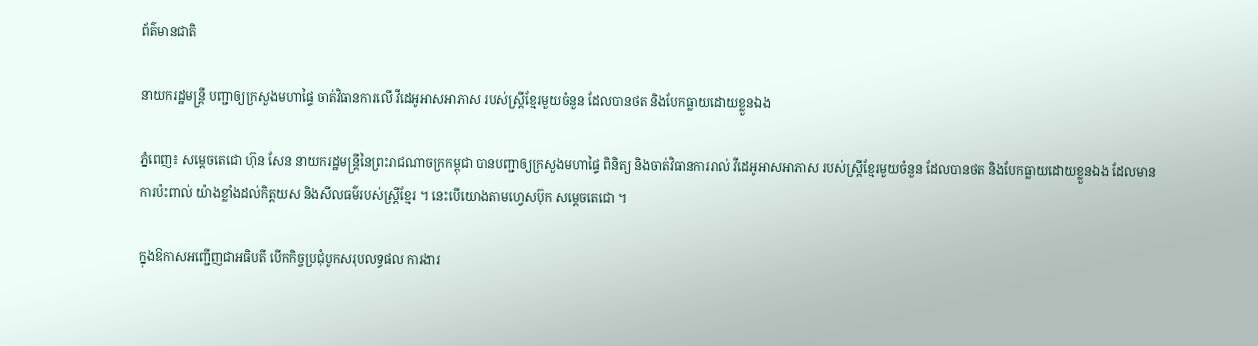ព័ត៌មានជាតិ

នាយករដ្ឋមន្ត្រី បញ្ជាឲ្យក្រសួងមហាផ្ទៃ ចាត់វិធានការលើ វីដេអូអាសអាភាស របស់ស្ត្រីខ្មែរមួយចំនួន ដែលបានថត និងបែកធ្លាយដោយខ្លួនឯង

ភ្នំពេញ៖ សម្ដេចតេជោ ហ៊ុន សែន នាយករដ្ឋមន្ត្រីនៃព្រះរាជណាចក្រកម្ពុជា បានបញ្ជាឲ្យក្រសួងមហាផ្ទៃ ពិនិត្យ និងចាត់វិធានការរាល់ វីដេអូអាសអាភាស របស់ស្ត្រីខ្មែរមួយចំនួន ដែលបានថត និងបែកធ្លាយដោយខ្លួនឯង ដែលមានការប៉ះពាល់ យ៉ាងខ្លាំងដល់កិត្តយស និងសីលធម៌របស់ស្ត្រីខ្មែរ ។ នេះបើយោងតាមហ្វេសប៊ុក សម្ដេចតេជោ ។

ក្នុងឱកាសអញ្ជើញជាអធិបតី បើកកិច្ចប្រជុំបូកសរុបលទ្ធផល ការងារ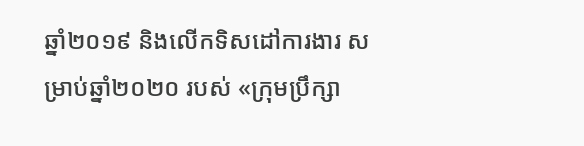ឆ្នាំ២០១៩ និងលើកទិសដៅការងារ សម្រាប់ឆ្នាំ២០២០ របស់ «ក្រុមប្រឹក្សា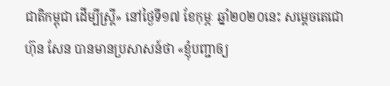ជាតិកម្ពុជា ដើម្បីស្ត្រី» នៅថ្ងៃទី១៧ ខែកុម្ភៈ ឆ្នាំ២០២០នេះ សម្តេចតេជោ ហ៊ុន សែន បានមានប្រសាសន៍ថា «ខ្ញុំបញ្ជាឲ្យ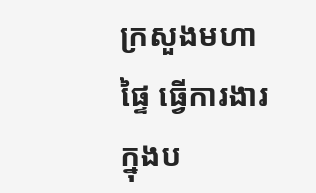ក្រសួងមហាផ្ទៃ ធ្វើការងារក្នុងប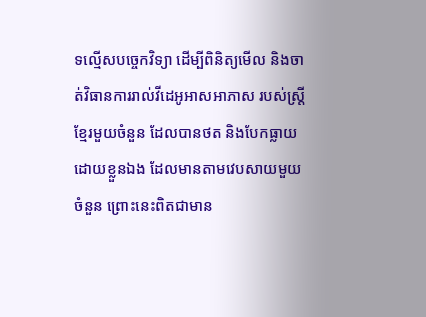ទល្មើសបច្ចេកវិទ្យា ដើម្បីពិនិត្យមើល និងចាត់វិធានការរាល់វីដេអូអាសអាភាស របស់ស្ត្រីខ្មែរមួយចំនួន ដែលបានថត និងបែកធ្លាយដោយខ្លួនឯង ដែលមានតាមវេបសាយមួយចំនួន ព្រោះនេះពិតជាមាន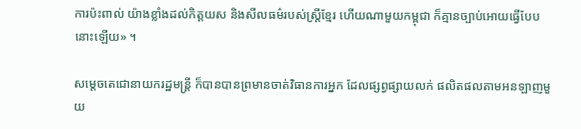ការប៉ះពាល់ យ៉ាងខ្លាំងដល់កិត្តយស និងសីលធម៌របស់ស្ត្រីខ្មែរ ហើយណាមួយកម្ពុជា ក៏គ្មានច្បាប់អោយធ្វើបែបនោះឡើយ» ។

សម្តេចតេជោនាយករដ្ឋមន្ត្រី ក៏បានបានព្រមានចាត់វិធានការអ្នក ដែលផ្សព្វផ្សាយលក់ ផលិតផលតាមអនឡាញមួយ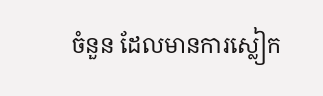ចំនួន ដែលមានការស្លៀក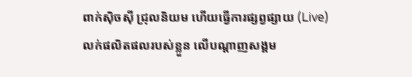ពាក់ស៊ិចស៊ី ជ្រុលនិយម ហើយធ្វើការផ្សព្វផ្សាយ (Live) លក់ផលិតផលរបស់ខ្លួន លើបណ្តាញសង្គម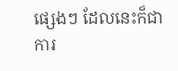ផ្សេងៗ ដែលនេះក៏ជាការ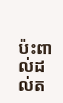ប៉ះពាល់ដល់ត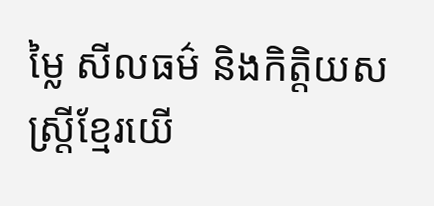ម្លៃ សីលធម៌ និងកិត្តិយសស្ត្រីខ្មែរយើ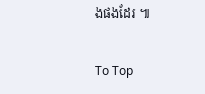ងផងដែរ ៕

To Top